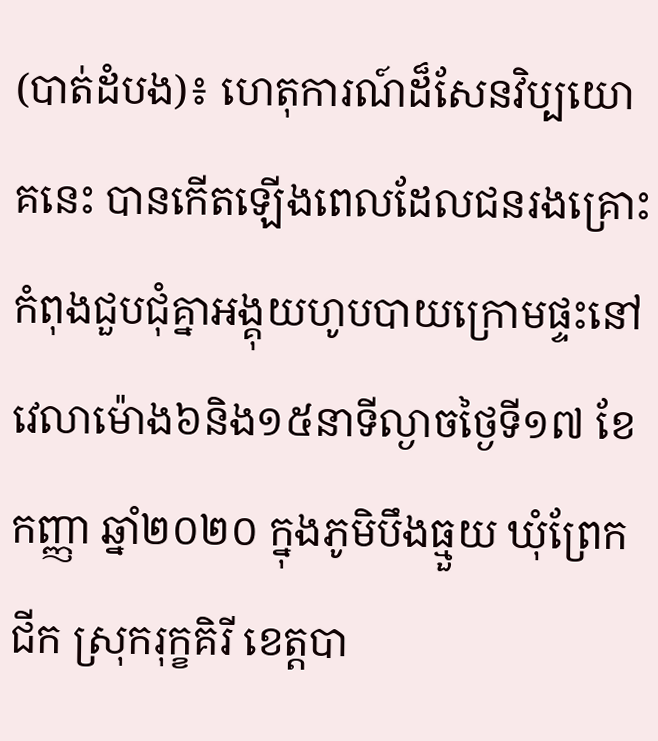(បាត់ដំបង)៖ ហេតុការណ៍ដ៏សែនវិប្បយោគនេះ បានកើតឡើងពេលដែលជនរងគ្រោះកំពុងជួបជុំគ្នាអង្គុយហូបបាយក្រោមផ្ទះនៅវេលាម៉ោង៦និង១៥នាទីល្ងាចថ្ងៃទី១៧ ខែកញ្ញា ឆ្នាំ២០២០ ក្នុងភូមិបឹងធ្មួយ ឃុំព្រែកជីក ស្រុករុក្ខគិរី ខេត្តបា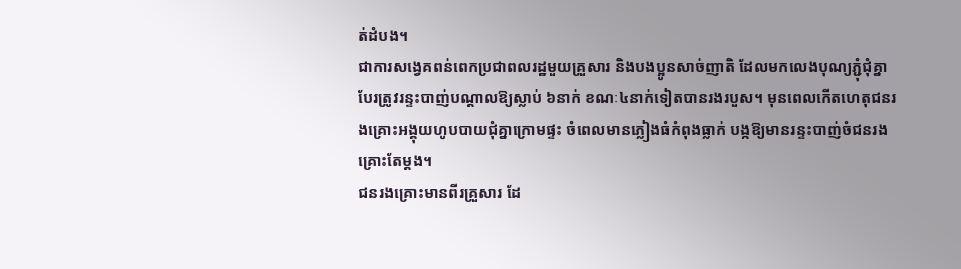ត់ដំបង។
ជាការសង្វេគពន់ពេកប្រជាពលរដ្ឋមួយគ្រួសារ និងបងប្អូនសាច់ញាតិ ដែលមកលេងបុណ្យភ្ជុំជុំគ្នា បែរត្រូវរន្ទះបាញ់បណ្តាលឱ្យស្លាប់ ៦នាក់ ខណៈ៤នាក់ទៀតបានរងរបួស។ មុនពេលកើតហេតុជនរងគ្រោះអង្គុយហូបបាយជុំគ្នាក្រោមផ្ទះ ចំពេលមានភ្លៀងធំកំពុងធ្លាក់ បង្កឱ្យមានរន្ទះបាញ់ចំជនរងគ្រោះតែម្តង។
ជនរងគ្រោះមានពីរគ្រួសារ ដែ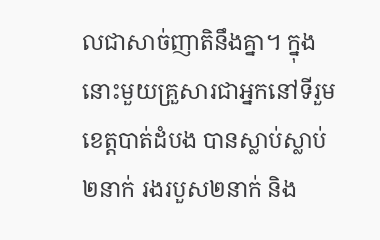លជាសាច់ញាតិនឹងគ្នា។ ក្នុងនោះមួយគ្រួសារជាអ្នកនៅទីរួមខេត្តបាត់ដំបង បានស្លាប់ស្លាប់២នាក់ រងរបួស២នាក់ និង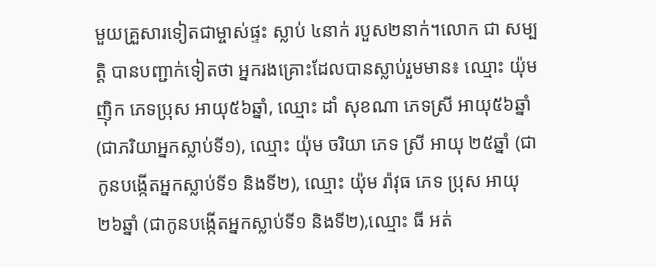មួយគ្រួសារទៀតជាម្ចាស់ផ្ទះ ស្លាប់ ៤នាក់ របួស២នាក់។លោក ជា សម្បត្តិ បានបញ្ជាក់ទៀតថា អ្នករងគ្រោះដែលបានស្លាប់រួមមាន៖ ឈ្មោះ យ៉ុម ញុិក ភេទប្រុស អាយុ៥៦ឆ្នាំ, ឈ្មោះ ដាំ សុខណា ភេទស្រី អាយុ៥៦ឆ្នាំ (ជាភរិយាអ្នកស្លាប់ទី១), ឈ្មោះ យ៉ុម ចរិយា ភេទ ស្រី អាយុ ២៥ឆ្នាំ (ជាកូនបង្កើតអ្នកស្លាប់ទី១ និងទី២), ឈ្មោះ យ៉ុម រ៉ាវុធ ភេទ ប្រុស អាយុ ២៦ឆ្នាំ (ជាកូនបង្កើតអ្នកស្លាប់ទី១ និងទី២),ឈ្មោះ ធី អត់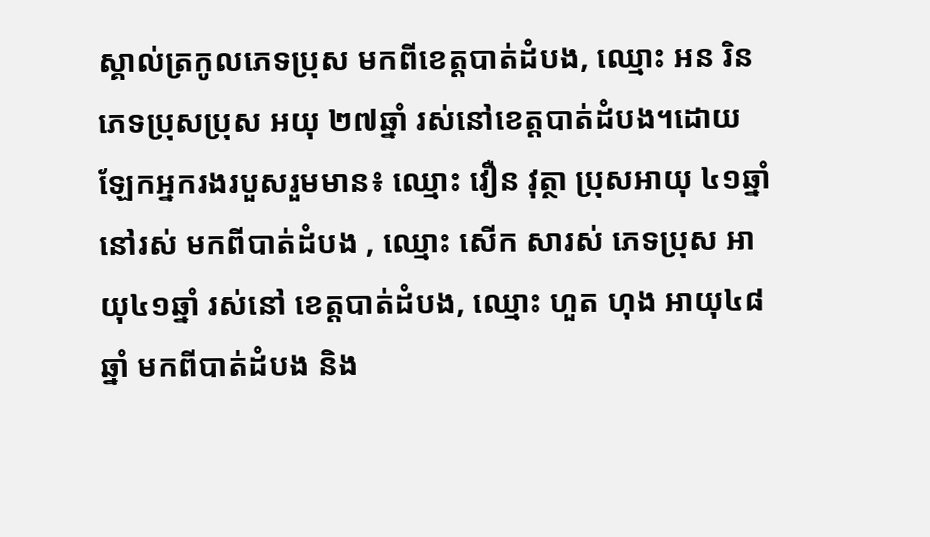ស្គាល់ត្រកូលភេទប្រុស មកពីខេត្តបាត់ដំបង, ឈ្មោះ អន រិន ភេទប្រុសប្រុស អយុ ២៧ឆ្នាំ រស់នៅខេត្តបាត់ដំបង។ដោយឡែកអ្នករងរបួសរួមមាន៖ ឈ្មោះ វឿន វុត្ថា ប្រុសអាយុ ៤១ឆ្នាំ នៅរស់ មកពីបាត់ដំបង , ឈ្មោះ សើក សារស់ ភេទប្រុស អាយុ៤១ឆ្នាំ រស់នៅ ខេត្តបាត់ដំបង, ឈ្មោះ ហួត ហុង អាយុ៤៨ឆ្នាំ មកពីបាត់ដំបង និង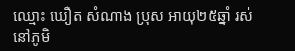ឈ្មោះ ឃឿត សំណាង ប្រុស អាយុ២៥ឆ្នាំ រស់នៅភូមិ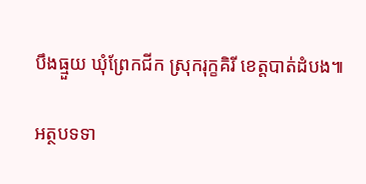បឹងធ្មួយ ឃុំព្រែកជីក ស្រុករុក្ខគិរី ខេត្តបាត់ដំបង៕

អត្ថបទទា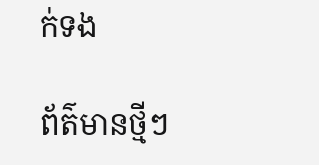ក់ទង

ព័ត៌មានថ្មីៗ